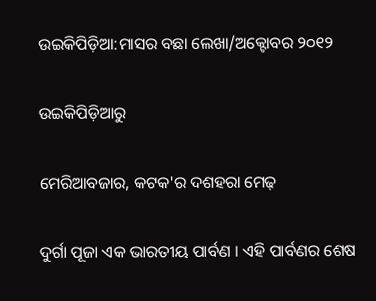ଉଇକିପିଡ଼ିଆ:ମାସର ବଛା ଲେଖା/ଅକ୍ଟୋବର ୨୦୧୨

ଉଇକିପିଡ଼ିଆ‌ରୁ

ମେରିଆବଜାର, କଟକ'ର ଦଶହରା ମେଢ଼

ଦୁର୍ଗା ପୂଜା ଏକ ଭାରତୀୟ ପାର୍ବଣ । ଏହି ପାର୍ବଣର ଶେଷ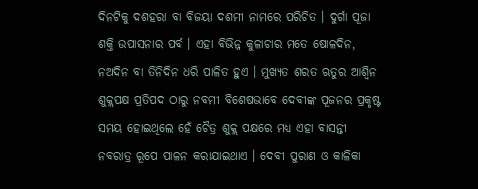ଦିନଟିକୁ ଦଶହରା ବା ବିଜୟା ଦଶମୀ ନାମରେ ପରିଚିତ । ଦୁର୍ଗା ପୂଜା ଶକ୍ତି ଉପାସନାର ପର୍ବ । ଏହା ବିଭିନ୍ନ କୁଳାଚାର ମତେ ଷୋଳଦିନ, ନଅଦିନ ବା ତିନିଦିନ ଧରି ପାଳିତ ହୁଏ । ମୁଖ୍ୟତ ଶରତ ଋତୁର ଆଶ୍ଵିନ ଶୁକ୍ଲପକ୍ଷ ପ୍ରତିପଦ ଠାରୁ ନବମୀ ବିଶେଷଭାବେ ଦେବୀଙ୍କ ପୂଜନର ପ୍ରକୃଷ୍ଟ ସମୟ ହୋଇଥିଲେ ହେଁ ଚୈତ୍ର ଶୁକ୍ଲ ପକ୍ଷରେ ମଧ୍ୟ ଏହା ବାସନ୍ତୀ ନବରାତ୍ର ରୂପେ ପାଳନ କରାଯାଇଥାଏ । ଦେବୀ ପୁରାଣ ଓ କାଳିକା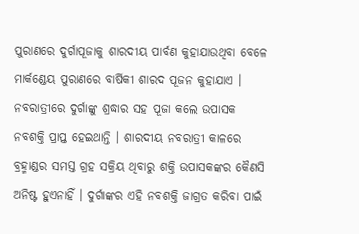ପୁରାଣରେ ଦୁର୍ଗାପୂଜାକୁ ଶାରଦୀୟ ପାର୍ବଣ କୁହାଯାଉଥିବା ବେଳେ ମାର୍କଣ୍ଡେୟ ପୁରାଣରେ ବାର୍ଷିକୀ ଶାରଦ ପୂଜନ କୁହାଯାଏ । ନବରାତ୍ରୀରେ ଦୁର୍ଗାଙ୍କୁ ଶ୍ରଦ୍ଧାର ସହ ପୂଜା କଲେ ଉପାସକ ନବଶକ୍ତି ପ୍ରାପ୍ତ ହେଇଥାନ୍ତି । ଶାରଦୀୟ ନବରାତ୍ରୀ କାଳରେ ବ୍ରହ୍ମାଣ୍ଡର ସମସ୍ତ ଗ୍ରହ ସକ୍ରିୟ ଥିବାରୁ ଶକ୍ତି ଉପାସକଙ୍କର କୈଣସି ଅନିଷ୍ଟ ହୁଏନାହିଁ । ଦୁର୍ଗାଙ୍କର ଏହି ନବଶକ୍ତି ଜାଗ୍ରତ କରିବା ପାଇଁ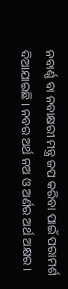ନବାର୍ଣ୍ଣ ବା ନବାକ୍ଷରୀ ମନ୍ତ୍ର ଜପ କରିବା ପାଇଁ ପରାମର୍ଶ ଦିଆଯାଇଛି । ନବର ଅର୍ଥ ନଅ ଓ ଅର୍ଣର ଅର୍ଥ ଅକ୍ଷର ।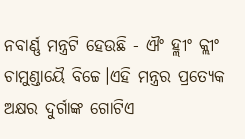ନବାର୍ଣ୍ଣ ମନ୍ତ୍ରଟି ହେଉଛି - ଐଂ ହ୍ଲୀଂ କ୍ଲୀଂ ଚାମୁଣ୍ଡାୟୈ ବିଚ୍ଚେ।ଏହି ମନ୍ତ୍ରର ପ୍ରତ୍ୟେକ ଅକ୍ଷର ଦୁର୍ଗାଙ୍କ ଗୋଟିଏ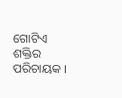ଗୋଟିଏ ଶକ୍ତିର ପରିଚାୟକ ।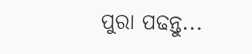ପୁରା ପଢନ୍ତୁ...